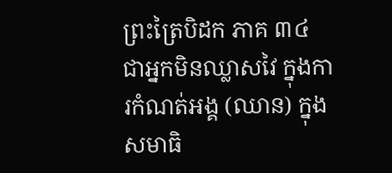ព្រះត្រៃបិដក ភាគ ៣៤
ជាអ្នកមិនឈ្លាសវៃ ក្នុងការកំណត់អង្គ (ឈាន) ក្នុងសមាធិ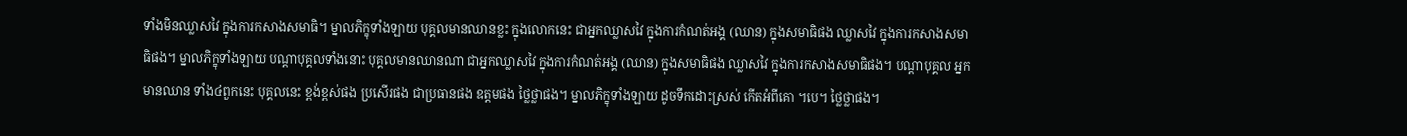ទាំងមិនឈ្លាសវៃ ក្នុងការកសាងសមាធិ។ ម្នាលភិក្ខុទាំងឡាយ បុគ្គលមានឈានខ្លះ ក្នុងលោកនេះ ជាអ្នកឈ្លាសវៃ ក្នុងការកំណត់អង្គ (ឈាន) ក្នុងសមាធិផង ឈ្លាសវៃ ក្នុងការកសាងសមាធិផង។ ម្នាលភិក្ខុទាំងឡាយ បណ្តាបុគ្គលទាំងនោះ បុគ្គលមានឈានណា ជាអ្នកឈ្លាសវៃ ក្នុងការកំណត់អង្គ (ឈាន) ក្នុងសមាធិផង ឈ្លាសវៃ ក្នុងការកសាងសមាធិផង។ បណ្តាបុគ្គល អ្នកមានឈាន ទាំង៤ពួកនេះ បុគ្គលនេះ ខ្ពង់ខ្ពស់ផង ប្រសើរផង ជាប្រធានផង ឧត្តមផង ថ្លៃថ្លាផង។ ម្នាលភិក្ខុទាំងឡាយ ដូចទឹកដោះស្រស់ កើតអំពីគោ ។បេ។ ថ្លៃថ្លាផង។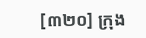[៣២០] ក្រុង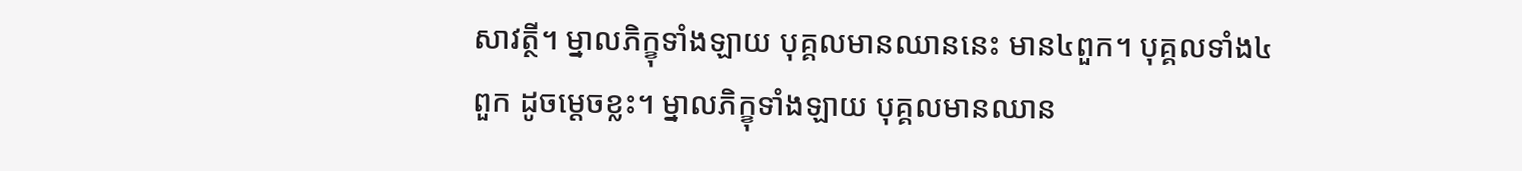សាវត្ថី។ ម្នាលភិក្ខុទាំងឡាយ បុគ្គលមានឈាននេះ មាន៤ពួក។ បុគ្គលទាំង៤ពួក ដូចម្តេចខ្លះ។ ម្នាលភិក្ខុទាំងឡាយ បុគ្គលមានឈាន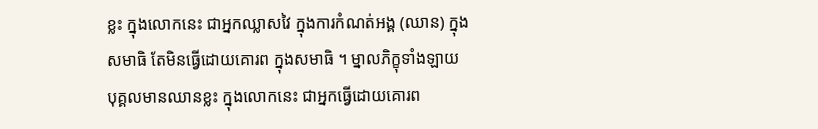ខ្លះ ក្នុងលោកនេះ ជាអ្នកឈ្លាសវៃ ក្នុងការកំណត់អង្គ (ឈាន) ក្នុងសមាធិ តែមិនធ្វើដោយគោរព ក្នុងសមាធិ ។ ម្នាលភិក្ខុទាំងឡាយ បុគ្គលមានឈានខ្លះ ក្នុងលោកនេះ ជាអ្នកធ្វើដោយគោរព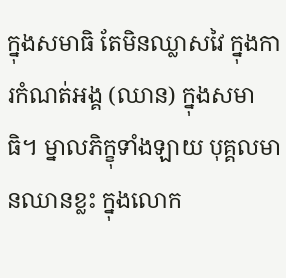ក្នុងសមាធិ តែមិនឈ្លាសវៃ ក្នុងការកំណត់អង្គ (ឈាន) ក្នុងសមាធិ។ ម្នាលភិក្ខុទាំងឡាយ បុគ្គលមានឈានខ្លះ ក្នុងលោក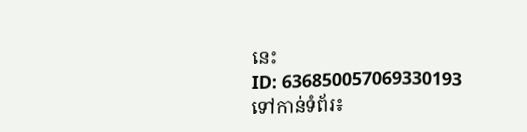នេះ
ID: 636850057069330193
ទៅកាន់ទំព័រ៖